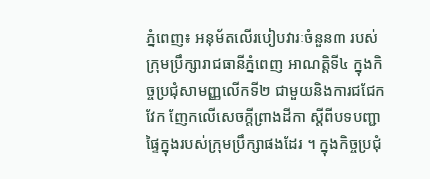ភ្នំពេញ៖ អនុម័តលើរបៀបវារៈចំនួន៣ របស់ក្រុមប្រឹក្សារាជធានីភ្នំពេញ អាណត្តិទី៤ ក្នុងកិច្ចប្រជុំសាមញ្ញលើកទី២ ជាមួយនិងការជជែក វែក ញែកលើសេចក្តីព្រាងដីកា ស្តីពីបទបញ្ជាផ្ទៃក្នុងរបស់ក្រុមប្រឹក្សាផងដែរ ។ ក្នុងកិច្ចប្រជុំ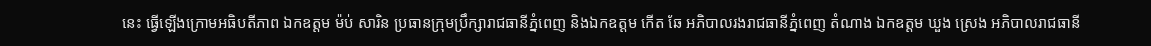នេះ ធ្វើឡើងក្រោមអធិបតីភាព ឯកឧត្ដម ម៉ប់ សារិន ប្រធានក្រុមប្រឹក្សារាជធានីភ្នំពេញ និងឯកឧត្ដម កើត ឆែ អភិបាលរងរាជធានីភ្នំពេញ តំណាង ឯកឧត្ដម ឃួង ស្រេង អភិបាលរាជធានី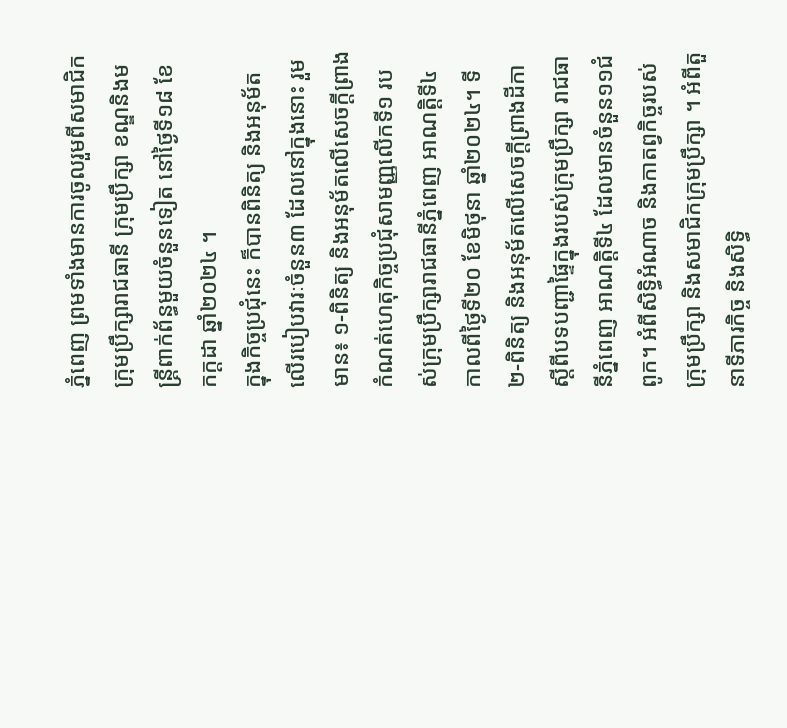ភ្នំពេញ ព្រមទាំងមានការចូលរួមពីសមាជិកក្រុមប្រឹក្សារាជធានី ក្រុមប្រឹក្សា ខណ្ឌនិងមន្ត្រីពាក់ព័ន្ធមួយចំនួនទៀត នៅថ្ងៃទី១៨ ខែកក្ដដា ឆ្នាំ២០២៤ ។
ក្នុងកិច្ចប្រជុំនេះ ក៏បានពិនិត្យ និងអនុម័តលើរបៀបវារៈចំនួន៣ ដែលនៅក្នុងនោះ រួមមាន៖ ១-ពិនិត្យ និងអនុម័តលើសេចក្តីព្រាងកំណត់ហេតុកិច្ចប្រជុំសាមញ្ញលើកទី១ របស់ក្រុមប្រឹក្សារាជធានីភ្នំពេញ អាណត្តិទី៤ កាលពីថ្ងៃទី២០ ខែមិថុនា ឆ្នាំ២០២៤។ ទី ២-ពិនិត្យ និងអនុម័តលើសេចក្តីព្រាងដីកាស្តីពីបទបញ្ជាផ្ទៃក្នុងរបស់ក្រុមប្រឹក្សា រាជធានីភ្នំពេញ អាណត្តិទី៤ ដែលមានចំនួន១១ជំពូក។ អំពីសិទ្ធិអំណាច និងកាតព្វកិច្ចរបស់ក្រុមប្រឹក្សា និងសមាជិកក្រុមប្រឹក្សា ។ អំពីតួនាទីភារកិច្ច និងសិទ្ធិ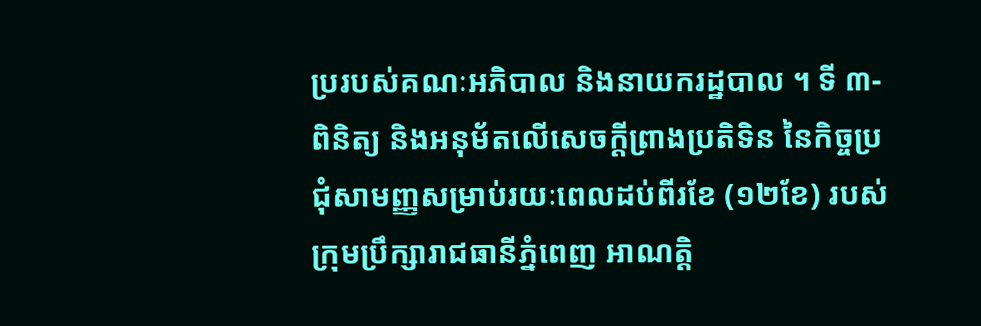ប្ររបស់គណៈអភិបាល និងនាយករដ្ឋបាល ។ ទី ៣-ពិនិត្យ និងអនុម័តលើសេចក្តីព្រាងប្រតិទិន នៃកិច្ចប្រជុំសាមញ្ញសម្រាប់រយៈពេលដប់ពីរខែ (១២ខែ) របស់ក្រុមប្រឹក្សារាជធានីភ្នំពេញ អាណត្តិ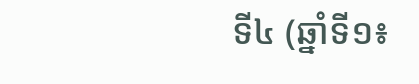ទី៤ (ឆ្នាំទី១៖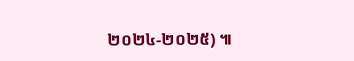២០២៤-២០២៥) ៕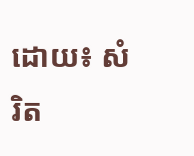ដោយ៖ សំរិត